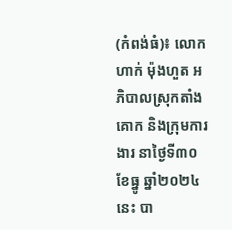(កំពង់ធំ)៖ លោក ហាក់ ម៉ុងហួត អភិបាលស្រុកតាំងគោក និងក្រុមការងារ នាថ្ងៃទី៣០ ខែធ្នូ ឆ្នាំ២០២៤នេះ បា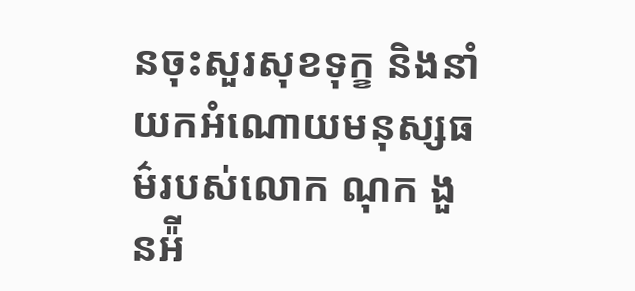នចុះសួរសុខទុក្ខ និងនាំយកអំណោយមនុស្សធម៌របស់លោក ណុក ងួនអ៉ី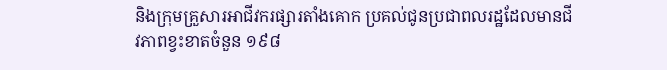និងក្រុមគ្រួសារអាជីវករផ្សារតាំងគោក ប្រគល់ជូនប្រជាពលរដ្ឋដែលមានជីវភាពខ្វះខាតចំនួន ១៩៨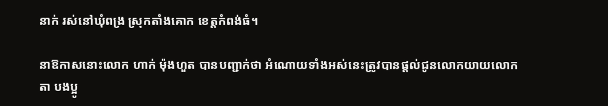នាក់ រស់នៅឃុំពង្រ ស្រុកតាំងគោក ខេត្តកំពង់ធំ។

នាឱកាសនោះលោក ហាក់ ម៉ុងហួត បានបញ្ជាក់ថា អំណោយទាំងអស់នេះត្រូវបានផ្ដល់ជូនលោកយាយលោកតា បងប្អូ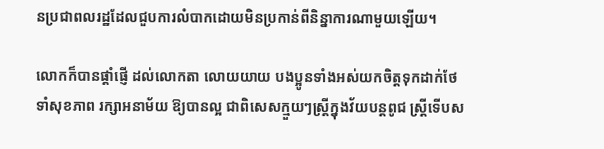នប្រជាពលរដ្ឋដែលជួបការលំបាកដោយមិនប្រកាន់ពីនិន្នាការណាមួយឡើយ។

លោកក៏បានផ្តាំផ្ញើ ដល់លោកតា លោយយាយ បងប្អូនទាំងអស់យកចិត្តទុកដាក់ថែទាំសុខភាព រក្សាអនាម័យ ឱ្យបានល្អ ជាពិសេសក្មួយៗស្ត្រីក្នុងវ័យបន្តពូជ ស្ត្រីទើបស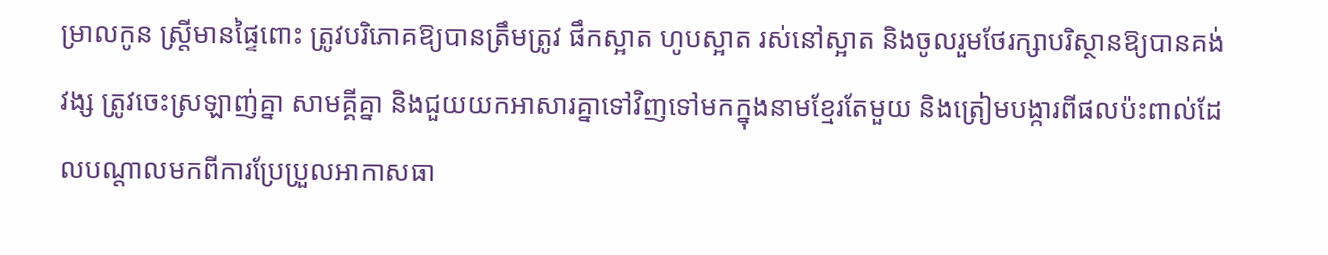ម្រាលកូន ស្ត្រីមានផ្ទៃពោះ ត្រូវបរិភោគឱ្យបានត្រឹមត្រូវ ផឹកស្អាត ហូបស្អាត រស់នៅស្អាត និងចូលរួមថែរក្សាបរិស្ថានឱ្យបានគង់វង្ស ត្រូវចេះស្រឡាញ់គ្នា សាមគ្គីគ្នា និងជួយយកអាសារគ្នាទៅវិញទៅមកក្នុងនាមខ្មែរតែមួយ និងត្រៀមបង្ការពីផលប៉ះពាល់ដែលបណ្តាលមកពីការប្រែប្រួលអាកាសធា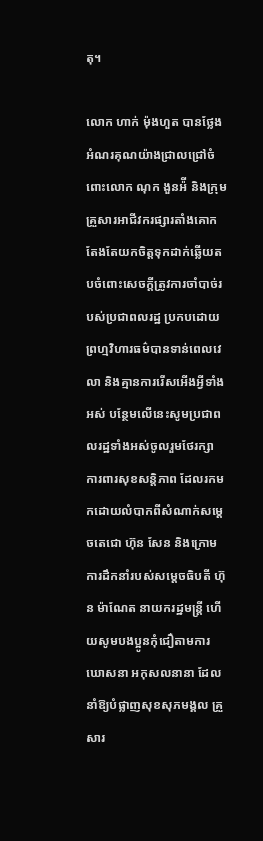តុ។

លោក ហាក់ ម៉ុងហួត បានថ្លែងអំណរគុណយ៉ាងជ្រាលជ្រៅចំពោះលោក ណុក ងួនអ៉ី និងក្រុមគ្រួសារអាជីវករផ្សារតាំងគោក តែងតែយកចិត្តទុកដាក់ឆ្លើយតបចំពោះសេចក្តីត្រូវការចាំបាច់របស់ប្រជាពលរដ្ឋ ប្រកបដោយព្រហ្មវិហារធម៌បានទាន់ពេលវេលា និងគ្មានការរើសអើងអ្វីទាំងអស់ បន្ថែមលើនេះសូមប្រជាពលរដ្ឋទាំងអស់ចូលរួមថែរក្សា ការពារសុខសន្តិភាព ដែលរកមកដោយលំបាកពីសំណាក់សម្តេចតេជោ ហ៊ុន សែន និងក្រោមការដឹកនាំរបស់សម្តេចធិបតី ហ៊ុន ម៉ាណែត នាយករដ្ឋមន្ត្រី ហើយសូមបងប្អូនកុំជឿតាមការឃោសនា អកុសលនានា ដែលនាំឱ្យបំផ្លាញសុខសុភមង្គល គ្រួសារ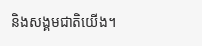និងសង្គមជាតិយើង។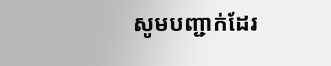សូមបញ្ជាក់ដែរ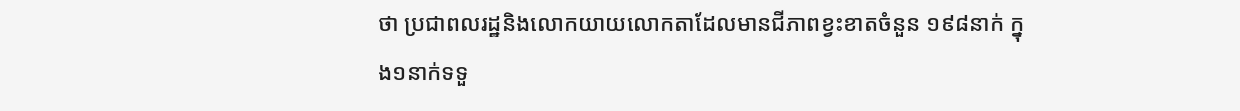ថា ប្រជាពលរដ្ឋនិងលោកយាយលោកតាដែលមានជីភាពខ្វះខាតចំនួន ១៩៨នាក់ ក្នុង១នាក់ទទួ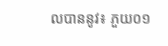លបាននូវ៖ ភួយ០១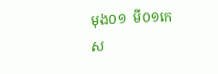មុង០១  មី០១កេស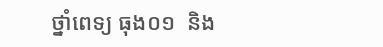ថ្នាំពេទ្យ ធុង០១  និង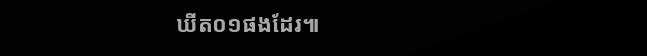ឃីត០១ផងដែរ៕